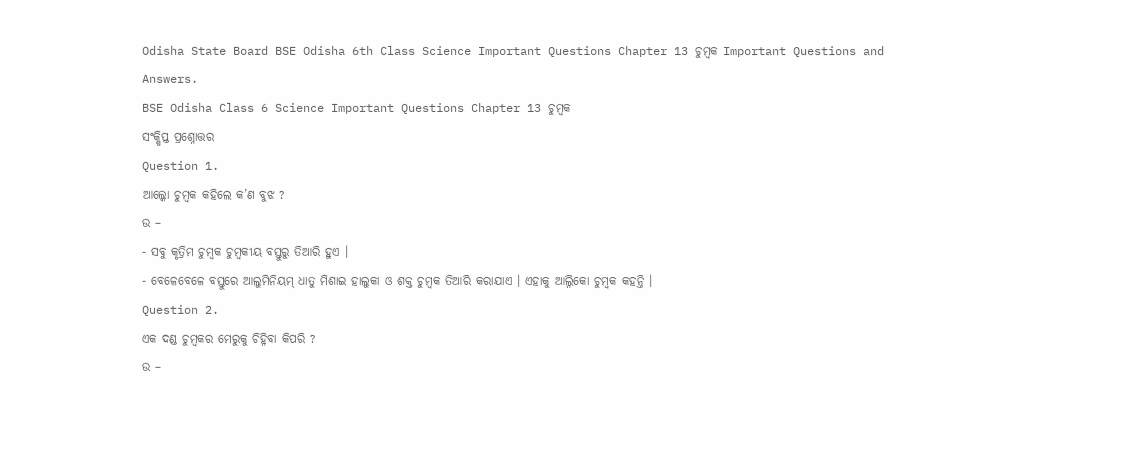Odisha State Board BSE Odisha 6th Class Science Important Questions Chapter 13 ଚୁମ୍ବକ Important Questions and Answers.
BSE Odisha Class 6 Science Important Questions Chapter 13 ଚୁମ୍ବକ
ସଂକ୍ଷିପ୍ତ ପ୍ରଶ୍ନୋତ୍ତର
Question 1.
ଆଲ୍କୋ ଚୁମ୍ବକ କହିଲେ କ’ଣ ବୁଝ ?
ଉ –
- ସବୁ କୃତ୍ରିମ ଚୁମ୍ବକ ଚୁମ୍ବକୀୟ ବସ୍ତୁରୁ ତିଆରି ହୁଏ ।
- ବେଳେବେଳେ ବସ୍ତୁରେ ଆଲୁମିନିୟମ୍ ଧାତୁ ମିଶାଇ ହାଲୁକା ଓ ଶକ୍ତ ଚୁମ୍ବକ ତିଆରି କରାଯାଏ । ଏହାକୁ ଆଲ୍ନିକୋ ଚୁମ୍ବକ କହନ୍ତି ।
Question 2.
ଏକ ଦଣ୍ଡ ଚୁମ୍ବକର ମେରୁକୁ ଚିହ୍ନିବା କିପରି ?
ଉ –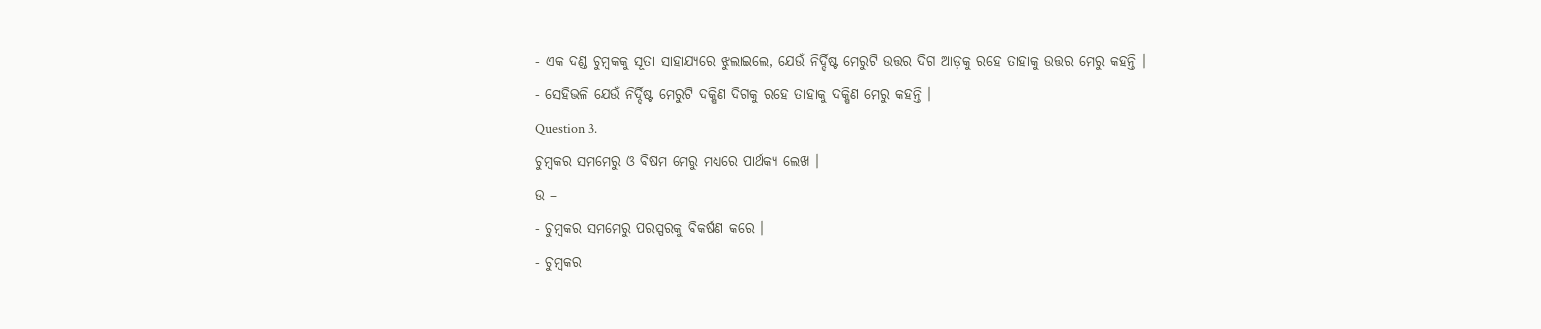- ଏକ ଦଣ୍ଡ ଚୁମ୍ବକକୁ ସୂତା ସାହାଯ୍ୟରେ ଝୁଲାଇଲେ, ଯେଉଁ ନିର୍ଦ୍ଦିଷ୍ଟ ମେରୁଟି ଉତ୍ତର ଦିଗ ଆଡ଼କୁ ରହେ ତାହାକୁ ଉତ୍ତର ମେରୁ କହନ୍ତି ।
- ସେହିଭଳି ଯେଉଁ ନିର୍ଦ୍ଦିଷ୍ଟ ମେରୁଟି ଦକ୍ଷିଣ ଦିଗକୁ ରହେ ତାହାକୁ ଦକ୍ଷିଣ ମେରୁ କହନ୍ତି ।
Question 3.
ଚୁମ୍ବକର ସମମେରୁ ଓ ବିଷମ ମେରୁ ମଧ୍ୟରେ ପାର୍ଥକ୍ୟ ଲେଖ ।
ଉ –
- ଚୁମ୍ବକର ସମମେରୁ ପରସ୍ପରକୁ ବିକର୍ଷଣ କରେ ।
- ଚୁମ୍ବକର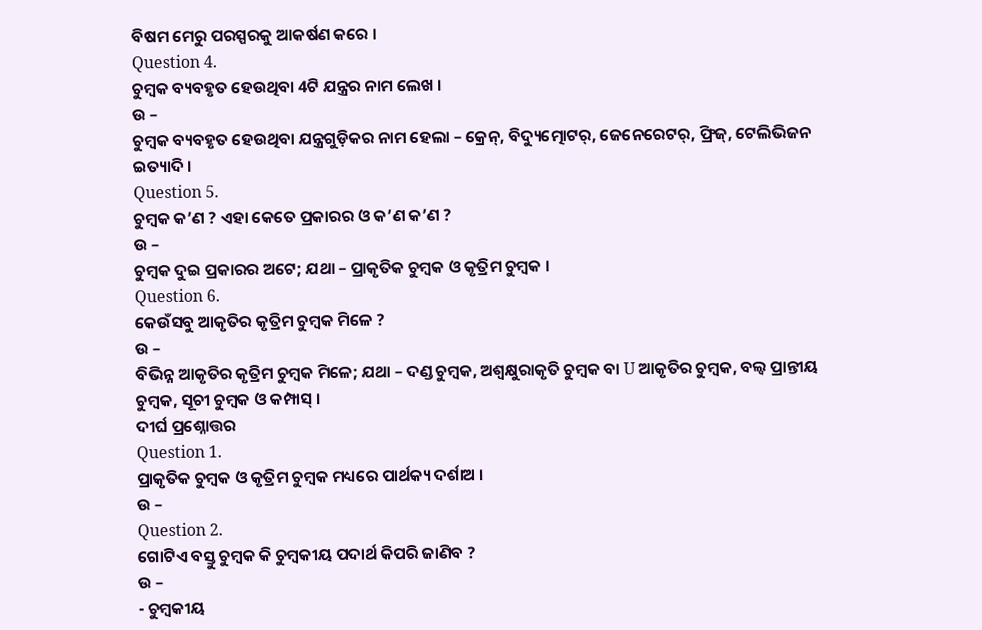ବିଷମ ମେରୁ ପରସ୍ପରକୁ ଆକର୍ଷଣ କରେ ।
Question 4.
ଚୁମ୍ବକ ବ୍ୟବହୃତ ହେଉଥିବା 4ଟି ଯନ୍ତ୍ରର ନାମ ଲେଖ ।
ଉ –
ଚୁମ୍ବକ ବ୍ୟବହୃତ ହେଉଥିବା ଯନ୍ତ୍ରଗୁଡ଼ିକର ନାମ ହେଲା – କ୍ରେନ୍, ବିଦ୍ୟୁତ୍ମୋଟର୍, ଜେନେରେଟର୍, ଫ୍ରିଜ୍, ଟେଲିଭିଜନ ଇତ୍ୟାଦି ।
Question 5.
ଚୁମ୍ବକ କ’ଣ ? ଏହା କେତେ ପ୍ରକାରର ଓ କ’ଣ କ’ଣ ?
ଉ –
ଚୁମ୍ବକ ଦୁଇ ପ୍ରକାରର ଅଟେ; ଯଥା – ପ୍ରାକୃତିକ ଚୁମ୍ବକ ଓ କୃତ୍ରିମ ଚୁମ୍ବକ ।
Question 6.
କେଉଁସବୁ ଆକୃତିର କୃତ୍ରିମ ଚୁମ୍ବକ ମିଳେ ?
ଉ –
ବିଭିନ୍ନ ଆକୃତିର କୃତ୍ରିମ ଚୁମ୍ବକ ମିଳେ; ଯଥା – ଦଣ୍ଡ ଚୁମ୍ବକ, ଅଶ୍ୱକ୍ଷୁରାକୃତି ଚୁମ୍ବକ ବା U ଆକୃତିର ଚୁମ୍ବକ, ବଲ୍ବ ପ୍ରାନ୍ତୀୟ ଚୁମ୍ବକ, ସୂଚୀ ଚୁମ୍ବକ ଓ କମ୍ପାସ୍ ।
ଦୀର୍ଘ ପ୍ରଶ୍ନୋତ୍ତର
Question 1.
ପ୍ରାକୃତିକ ଚୁମ୍ବକ ଓ କୃତ୍ରିମ ଚୁମ୍ବକ ମଧ୍ୟରେ ପାର୍ଥକ୍ୟ ଦର୍ଶାଅ ।
ଉ –
Question 2.
ଗୋଟିଏ ବସ୍ତୁ ଚୁମ୍ବକ କି ଚୁମ୍ବକୀୟ ପଦାର୍ଥ କିପରି ଜାଣିବ ?
ଉ –
- ଚୁମ୍ବକୀୟ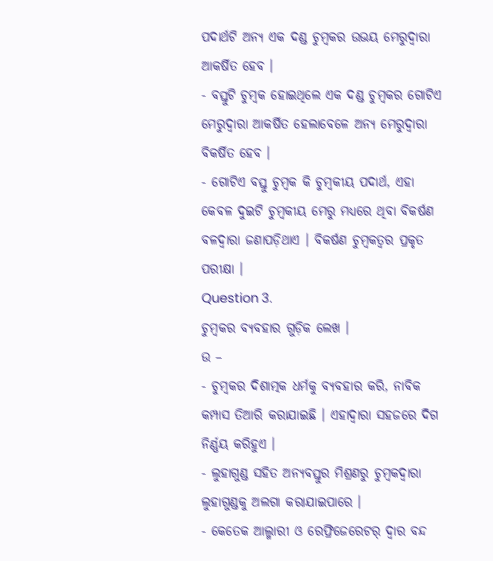ପଦାର୍ଥଟି ଅନ୍ୟ ଏକ ଦଣ୍ଡ ଚୁମ୍ବକର ଉଭୟ ମେରୁଦ୍ୱାରା ଆକର୍ଷିତ ହେବ ।
- ବସ୍ତୁଟି ଚୁମ୍ବକ ହୋଇଥିଲେ ଏକ ଦଣ୍ଡ ଚୁମ୍ବକର ଗୋଟିଏ ମେରୁଦ୍ବାରା ଆକର୍ଷିତ ହେଲାବେଳେ ଅନ୍ୟ ମେରୁଦ୍ୱାରା ବିକର୍ଷିତ ହେବ ।
- ଗୋଟିଏ ବସ୍ତୁ ଚୁମ୍ବକ କି ଚୁମ୍ବକୀୟ ପଦାର୍ଥ, ଏହା କେବଳ ଦୁଇଟି ଚୁମ୍ବକୀୟ ମେରୁ ମଧ୍ୟରେ ଥିବା ବିକର୍ଷଣ ବଳଦ୍ଵାରା ଜଣାପଡ଼ିଥାଏ । ବିକର୍ଷଣ ଚୁମ୍ବକତ୍ଵର ପ୍ରକୃତ ପରୀକ୍ଷା ।
Question 3.
ଚୁମ୍ବକର ବ୍ୟବହାର ଗୁଡ଼ିକ ଲେଖ ।
ଉ –
- ଚୁମ୍ବକର ଦିଶାତ୍ମକ ଧର୍ମକୁ ବ୍ୟବହାର କରି, ନାବିକ କମ୍ପାସ ତିଆରି କରାଯାଇଛି । ଏହାଦ୍ଵାରା ସହଜରେ ଦିଗ ନିର୍ଣ୍ଣୟ କରିହୁଏ ।
- ଲୁହାଗୁଣ୍ଡ ସହିତ ଅନ୍ୟବସ୍ତୁର ମିଶ୍ରଣରୁ ଚୁମ୍ବକଦ୍ୱାରା ଲୁହାଗୁଣ୍ଡକୁ ଅଲଗା କରାଯାଇପାରେ ।
- କେତେକ ଆଲ୍ମାରୀ ଓ ରେଫ୍ରିଜେରେଟର୍ ଦ୍ୱାର ବନ୍ଦ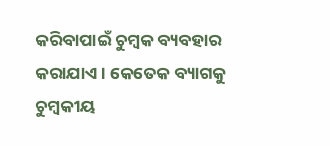କରିବାପାଇଁ ଚୁମ୍ବକ ବ୍ୟବହାର କରାଯାଏ । କେତେକ ବ୍ୟାଗକୁ ଚୁମ୍ବକୀୟ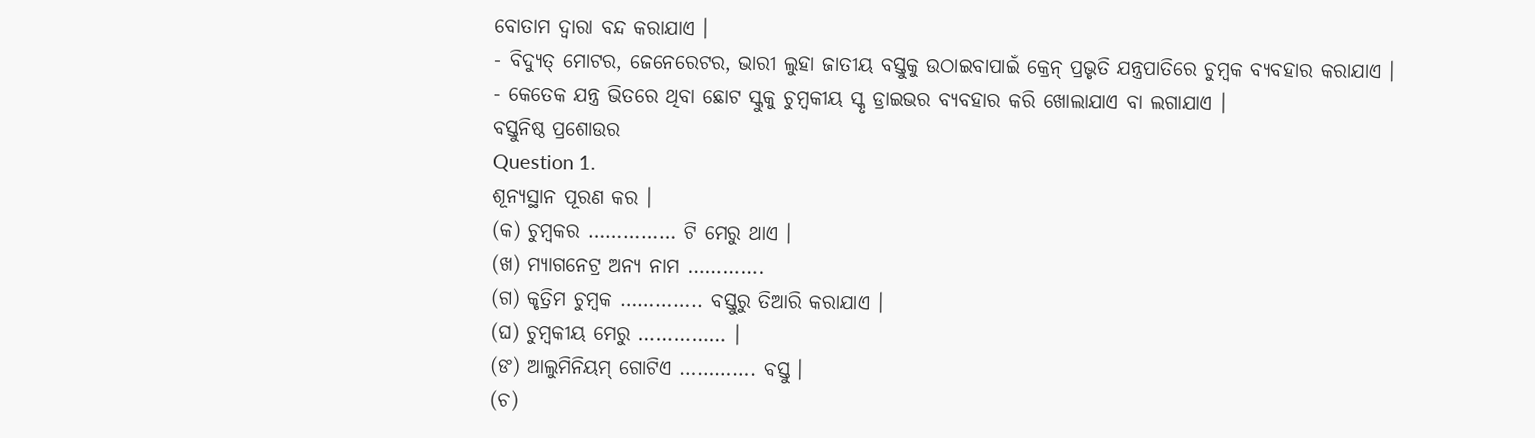ବୋତାମ ଦ୍ଵାରା ବନ୍ଦ କରାଯାଏ ।
- ବିଦ୍ୟୁତ୍ ମୋଟର, ଜେନେରେଟର, ଭାରୀ ଲୁହା ଜାତୀୟ ବସ୍ତୁକୁ ଉଠାଇବାପାଇଁ କ୍ରେନ୍ ପ୍ରଭୃତି ଯନ୍ତ୍ରପାତିରେ ଚୁମ୍ବକ ବ୍ୟବହାର କରାଯାଏ ।
- କେତେକ ଯନ୍ତ୍ର ଭିତରେ ଥିବା ଛୋଟ ସ୍କୁକୁ ଚୁମ୍ବକୀୟ ସ୍କୃ ଡ୍ରାଇଭର ବ୍ୟବହାର କରି ଖୋଲାଯାଏ ବା ଲଗାଯାଏ ।
ବସ୍ତୁନିଷ୍ଠ ପ୍ରଶୋଉର
Question 1.
ଶୂନ୍ୟସ୍ଥାନ ପୂରଣ କର ।
(କ) ଚୁମ୍ବକର …………… ଟି ମେରୁ ଥାଏ ।
(ଖ) ମ୍ୟାଗନେଟ୍ର ଅନ୍ୟ ନାମ ………….
(ଗ) କୃତ୍ରିମ ଚୁମ୍ବକ ………….. ବସ୍ତୁରୁ ତିଆରି କରାଯାଏ ।
(ଘ) ଚୁମ୍ବକୀୟ ମେରୁ …………… ।
(ଙ) ଆଲୁମିନିୟମ୍ ଗୋଟିଏ …………. ବସ୍ତୁ ।
(ଚ)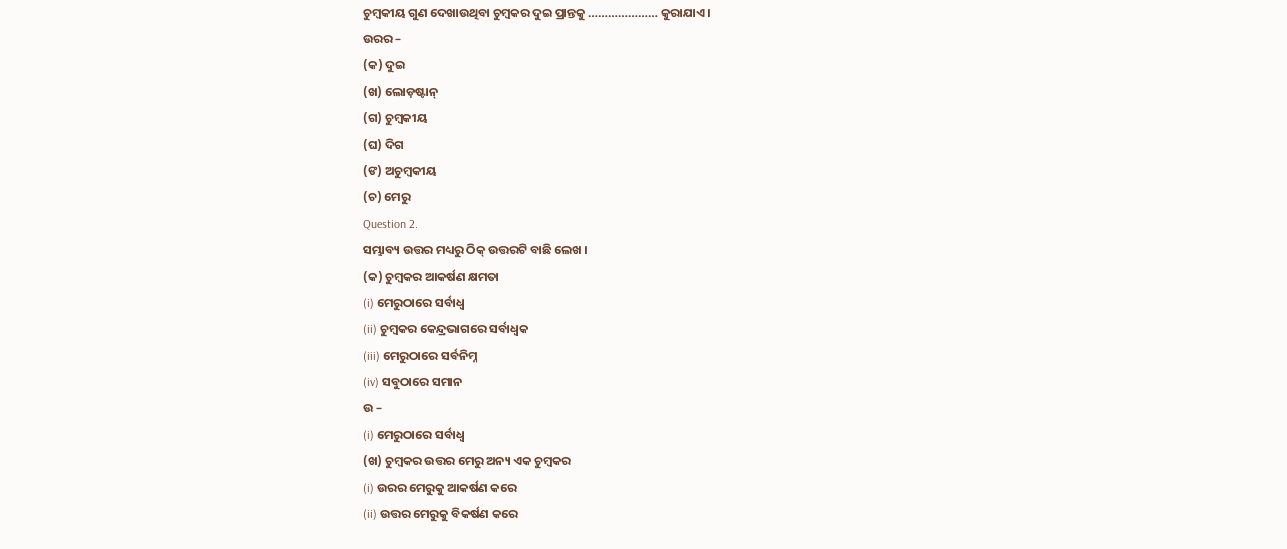ଚୁମ୍ବକୀୟ ଗୁଣ ଦେଖାଉଥିବା ଚୁମ୍ବକର ଦୁଇ ପ୍ରାନ୍ତକୁ ………………… କୁରାଯାଏ ।
ଉରର –
(କ) ଦୁଇ
(ଖ) ଲୋଡ଼ଷ୍ଟାନ୍
(ଗ) ଚୁମ୍ବକୀୟ
(ଘ) ଦିଗ
(ଙ) ଅଚୁମ୍ବକୀୟ
(ଚ) ମେରୁ
Question 2.
ସମ୍ଭାବ୍ୟ ଉତ୍ତର ମଧ୍ୟରୁ ଠିକ୍ ଉତ୍ତରଟି ବାଛି ଲେଖ ।
(କ) ଚୁମ୍ବକର ଆକର୍ଷଣ କ୍ଷମତା
(i) ମେରୁଠାରେ ସର୍ବାଧ୍ଵ
(ii) ଚୁମ୍ବକର କେନ୍ଦ୍ରଭାଗରେ ସର୍ବାଧ୍ଵକ
(iii) ମେରୁଠାରେ ସର୍ବନିମ୍ନ
(iv) ସବୁଠାରେ ସମାନ
ଉ –
(i) ମେରୁଠାରେ ସର୍ବାଧ୍ଵ
(ଖ) ଚୁମ୍ବକର ଉତ୍ତର ମେରୁ ଅନ୍ୟ ଏକ ଚୁମ୍ବକର
(i) ଉରର ମେରୁକୁ ଆକର୍ଷଣ କରେ
(ii) ଉତ୍ତର ମେରୁକୁ ବିକର୍ଷଣ କରେ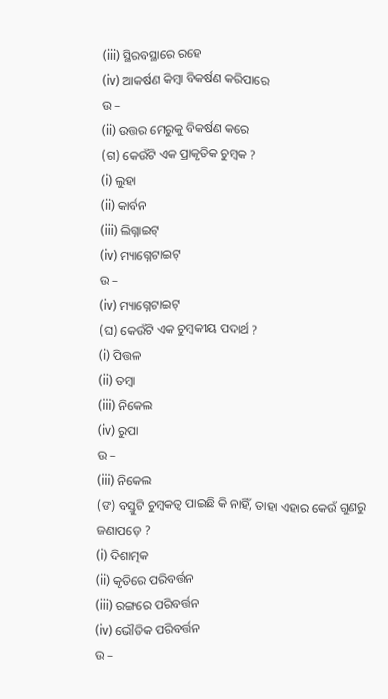(iii) ସ୍ଥିରବସ୍ଥାରେ ରହେ
(iv) ଆକର୍ଷଣ କିମ୍ବା ବିକର୍ଷଣ କରିପାରେ
ଉ –
(ii) ଉତ୍ତର ମେରୁକୁ ବିକର୍ଷଣ କରେ
(ଗ) କେଉଁଟି ଏକ ପ୍ରାକୃତିକ ଚୁମ୍ବକ ?
(i) ଲୁହା
(ii) କାର୍ବନ
(iii) ଲିଗ୍ନାଇଟ୍
(iv) ମ୍ୟାଗ୍ନେଟାଇଟ୍
ଉ –
(iv) ମ୍ୟାଗ୍ନେଟାଇଟ୍
(ଘ) କେଉଁଟି ଏକ ଚୁମ୍ବକୀୟ ପଦାର୍ଥ ?
(i) ପିତ୍ତଳ
(ii) ତମ୍ବା
(iii) ନିକେଲ
(iv) ରୁପା
ଉ –
(iii) ନିକେଲ
(ଙ) ବସ୍ତୁଟି ଚୁମ୍ବକତ୍ଵ ପାଇଛି କି ନାହିଁ, ତାହା ଏହାର କେଉଁ ଗୁଣରୁ ଜଣାପଡ଼େ ?
(i) ଦିଶାତ୍ମକ
(ii) କୃତିରେ ପରିବର୍ତ୍ତନ
(iii) ରଙ୍ଗରେ ପରିବର୍ତ୍ତନ
(iv) ଭୌତିକ ପରିବର୍ତ୍ତନ
ଉ –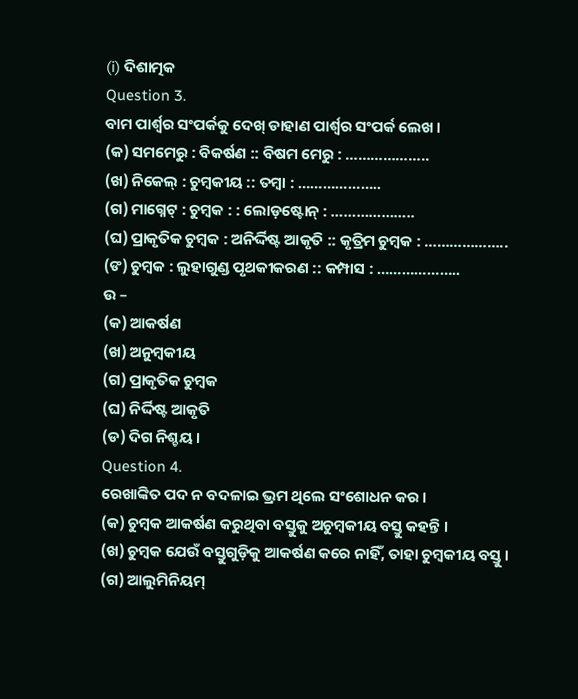(i) ଦିଶାତ୍ମକ
Question 3.
ବାମ ପାର୍ଶ୍ଵର ସଂପର୍କକୁ ଦେଖ୍ ଡାହାଣ ପାର୍ଶ୍ଵର ସଂପର୍କ ଲେଖ ।
(କ) ସମମେରୁ : ବିକର୍ଷଣ :: ବିଷମ ମେରୁ : ………………..
(ଖ) ନିକେଲ୍ : ଚୁମ୍ବକୀୟ :: ତମ୍ବା : ………………..
(ଗ) ମାଗ୍ନେଟ୍ : ଚୁମ୍ବକ : : ଲୋଡ଼ଷ୍ଟୋନ୍ : ………………..
(ଘ) ପ୍ରାକୃତିକ ଚୁମ୍ବକ : ଅନିର୍ଦ୍ଦିଷ୍ଟ ଆକୃତି :: କୃତ୍ରିମ ଚୁମ୍ବକ : ………………..
(ଙ) ଚୁମ୍ବକ : ଲୁହାଗୁଣ୍ଡ ପୃଥକୀକରଣ :: କମ୍ପାସ : ………………..
ଉ –
(କ) ଆକର୍ଷଣ
(ଖ) ଅନୁମ୍ବକୀୟ
(ଗ) ପ୍ରାକୃତିକ ଚୁମ୍ବକ
(ଘ) ନିର୍ଦ୍ଦିଷ୍ଟ ଆକୃତି
(ଡ) ଦିଗ ନିଶ୍ଚୟ ।
Question 4.
ରେଖାଙ୍କିତ ପଦ ନ ବଦଳାଇ ଭ୍ରମ ଥିଲେ ସଂଶୋଧନ କର ।
(କ) ଚୁମ୍ବକ ଆକର୍ଷଣ କରୁଥିବା ବସ୍ତୁକୁ ଅଚୁମ୍ବକୀୟ ବସ୍ତୁ କହନ୍ତି ।
(ଖ) ଚୁମ୍ବକ ଯେଉଁ ବସ୍ତୁଗୁଡ଼ିକୁ ଆକର୍ଷଣ କରେ ନାହିଁ, ତାହା ଚୁମ୍ବକୀୟ ବସ୍ତୁ ।
(ଗ) ଆଲୁମିନିୟମ୍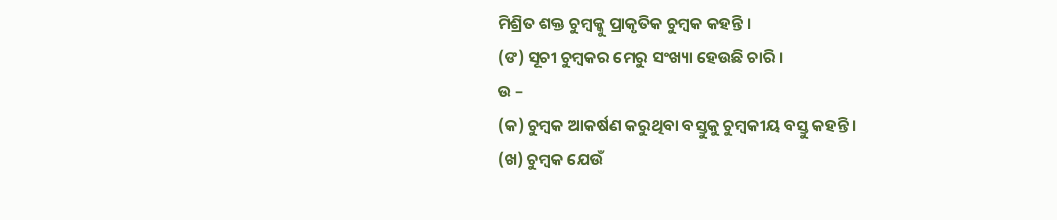ମିଶ୍ରିତ ଶକ୍ତ ଚୁମ୍ବକ୍କୁ ପ୍ରାକୃତିକ ଚୁମ୍ବକ କହନ୍ତି ।
(ଙ) ସୂଚୀ ଚୁମ୍ବକର ମେରୁ ସଂଖ୍ୟା ହେଉଛି ଚାରି ।
ଉ –
(କ) ଚୁମ୍ବକ ଆକର୍ଷଣ କରୁଥିବା ବସ୍ତୁକୁ ଚୁମ୍ବକୀୟ ବସ୍ତୁ କହନ୍ତି ।
(ଖ) ଚୁମ୍ବକ ଯେଉଁ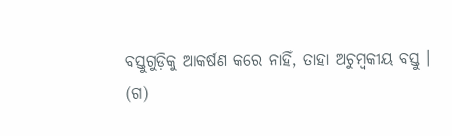ବସ୍ତୁଗୁଡ଼ିକୁ ଆକର୍ଷଣ କରେ ନାହିଁ, ତାହା ଅଚୁମ୍ବକୀୟ ବସ୍ତୁ ।
(ଗ)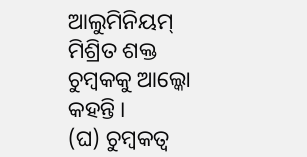ଆଲୁମିନିୟମ୍ ମିଶ୍ରିତ ଶକ୍ତ ଚୁମ୍ବକକୁ ଆଲ୍କୋ କହନ୍ତି ।
(ଘ) ଚୁମ୍ବକତ୍ଵ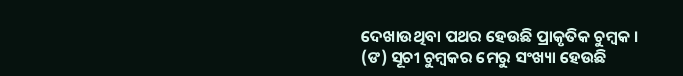ଦେଖାଉଥିବା ପଥର ହେଉଛି ପ୍ରାକୃତିକ ଚୁମ୍ବକ ।
(ଙ) ସୂଚୀ ଚୁମ୍ବକର ମେରୁ ସଂଖ୍ୟା ହେଉଛି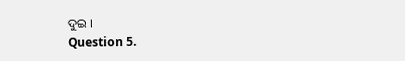ଦୁଇ ।
Question 5.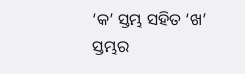‘କ’ ସ୍ତମ୍ଭ ସହିତ ‘ଖ’ ସ୍ତମ୍ଭର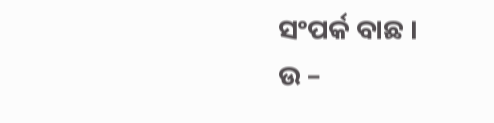ସଂପର୍କ ବାଛ ।
ଉ –